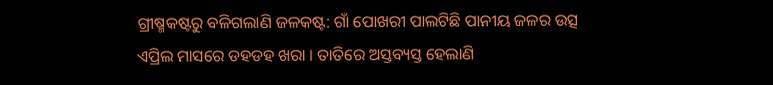ଗ୍ରୀଷ୍ମକଷ୍ଟରୁ ବଳିଗଲାଣି ଜଳକଷ୍ଟ: ଗାଁ ପୋଖରୀ ପାଲଟିଛି ପାନୀୟ ଜଳର ଉତ୍ସ
ଏପ୍ରିଲ ମାସରେ ଡହଡହ ଖରା । ତାତିରେ ଅସ୍ତବ୍ୟସ୍ତ ହେଲାଣି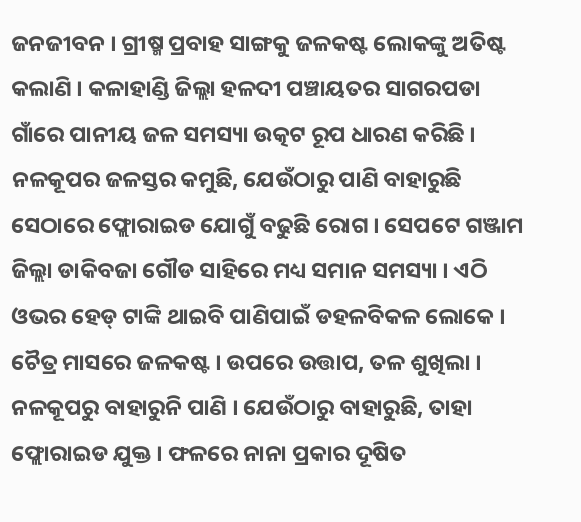ଜନଜୀବନ । ଗ୍ରୀଷ୍ମ ପ୍ରବାହ ସାଙ୍ଗକୁ ଜଳକଷ୍ଟ ଲୋକଙ୍କୁ ଅତିଷ୍ଟ କଲାଣି । କଳାହାଣ୍ଡି ଜିଲ୍ଲା ହଳଦୀ ପଞ୍ଚାୟତର ସାଗରପଡା ଗାଁରେ ପାନୀୟ ଜଳ ସମସ୍ୟା ଉତ୍କଟ ରୂପ ଧାରଣ କରିଛି । ନଳକୂପର ଜଳସ୍ତର କମୁଛି, ଯେଉଁଠାରୁ ପାଣି ବାହାରୁଛି ସେଠାରେ ଫ୍ଲୋରାଇଡ ଯୋଗୁଁ ବଢୁଛି ରୋଗ । ସେପଟେ ଗଞ୍ଜାମ ଜିଲ୍ଲା ଡାକିବଜା ଗୌଡ ସାହିରେ ମଧ୍ୟ ସମାନ ସମସ୍ୟା । ଏଠି ଓଭର ହେଡ୍ ଟାଙ୍କି ଥାଇବି ପାଣିପାଇଁ ଡହଳବିକଳ ଲୋକେ ।
ଚୈତ୍ର ମାସରେ ଜଳକଷ୍ଟ । ଉପରେ ଉତ୍ତାପ, ତଳ ଶୁଖିଲା । ନଳକୂପରୁ ବାହାରୁନି ପାଣି । ଯେଉଁଠାରୁ ବାହାରୁଛି, ତାହା ଫ୍ଲୋରାଇଡ ଯୁକ୍ତ । ଫଳରେ ନାନା ପ୍ରକାର ଦୂଷିତ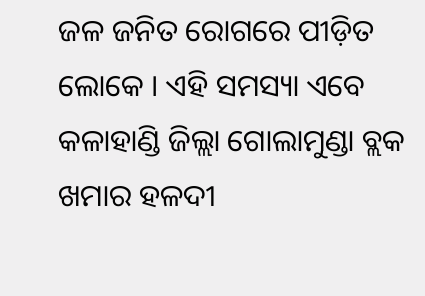ଜଳ ଜନିତ ରୋଗରେ ପୀଡ଼ିତ ଲୋକେ । ଏହି ସମସ୍ୟା ଏବେ କଳାହାଣ୍ଡି ଜିଲ୍ଲା ଗୋଲାମୁଣ୍ଡା ବ୍ଲକ ଖମାର ହଳଦୀ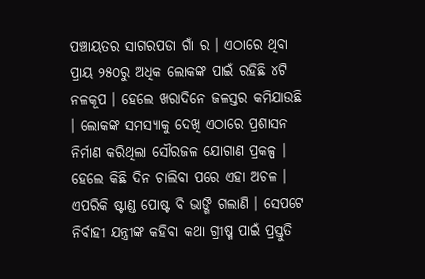ପଞ୍ଚାୟତର ସାଗରପଡା ଗାଁ ର । ଏଠାରେ ଥିବା ପ୍ରାୟ ୨୫୦ରୁ ଅଧିକ ଲୋକଙ୍କ ପାଇଁ ରହିଛି ୪ଟି ନଳକୂପ । ହେଲେ ଖରାଦିନେ ଜଳସ୍ତର କମିଯାଉଛି । ଲୋକଙ୍କ ସମସ୍ୟାକୁ ଦେଖି ଏଠାରେ ପ୍ରଶାସନ ନିର୍ମାଣ କରିଥିଲା ସୌରଜଳ ଯୋଗାଣ ପ୍ରକଳ୍ପ । ହେଲେ କିଛି ଦିନ ଚାଲିବା ପରେ ଏହା ଅଚଳ । ଏପରିକି ଷ୍ଟାଣ୍ଡ ପୋଷ୍ଟ ବି ଭାଙ୍ଗି ଗଲାଣି । ସେପଟେ ନିର୍ବାହୀ ଯନ୍ତ୍ରୀଙ୍କ କହିବା କଥା ଗ୍ରୀଷ୍ମ ପାଇଁ ପ୍ରସ୍ତୁତି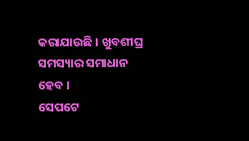କରାଯାଉଛି । ଖୁବଶୀଘ୍ର ସମସ୍ୟାର ସମାଧାନ ହେବ ।
ସେପଟେ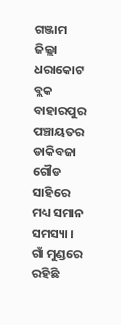ଗଞ୍ଜାମ ଜିଲ୍ଲା ଧରାକୋଟ ବ୍ଲକ ବାହାରପୁର ପଞ୍ଚାୟତର ଡାକିବଜା ଗୌଡ ସାହିରେ ମଧ୍ୟ ସମାନ ସମସ୍ୟା । ଗାଁ ମୁଣ୍ଡରେ ରହିଛି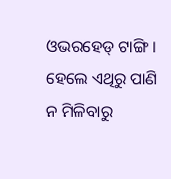ଓଭରହେଡ୍ ଟାଙ୍ଗି । ହେଲେ ଏଥିରୁ ପାଣି ନ ମିଳିବାରୁ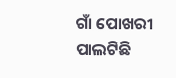ଗାଁ ପୋଖରୀ ପାଲଟିଛି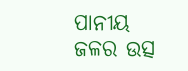ପାନୀୟ ଜଳର ଉତ୍ସ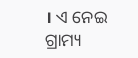। ଏ ନେଇ ଗ୍ରାମ୍ୟ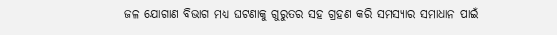ଜଳ ଯୋଗାଣ ବିଭାଗ ମଧ୍ୟ ଘଟଣାକୁ ଗୁରୁତର ସହ ଗ୍ରହଣ କରି ସମସ୍ୟାର ସମାଧାନ ପାଇଁ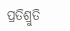ପ୍ରତିଶ୍ରୁତି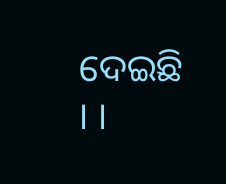ଦେଇଛି । ।